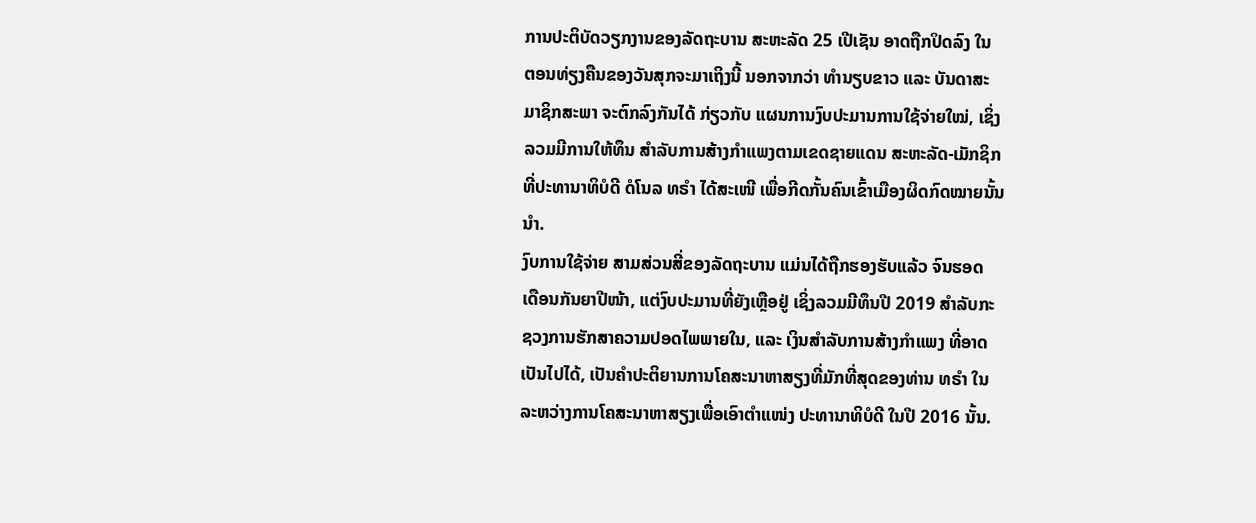ການປະຕິບັດວຽກງານຂອງລັດຖະບານ ສະຫະລັດ 25 ເປີເຊັນ ອາດຖືກປິດລົງ ໃນ
ຕອນທ່ຽງຄືນຂອງວັນສຸກຈະມາເຖິງນີ້ ນອກຈາກວ່າ ທຳນຽບຂາວ ແລະ ບັນດາສະ
ມາຊິກສະພາ ຈະຕົກລົງກັນໄດ້ ກ່ຽວກັບ ແຜນການງົບປະມານການໃຊ້ຈ່າຍໃໝ່, ເຊິ່ງ
ລວມມີການໃຫ້ທຶນ ສຳລັບການສ້າງກຳແພງຕາມເຂດຊາຍແດນ ສະຫະລັດ-ເມັກຊິກ
ທີ່ປະທານາທິບໍດີ ດໍໂນລ ທຣໍາ ໄດ້ສະເໜີ ເພື່ອກີດກັ້ນຄົນເຂົ້າເມືອງຜິດກົດໝາຍນັ້ນ
ນຳ.
ງົບການໃຊ້ຈ່າຍ ສາມສ່ວນສີ່ຂອງລັດຖະບານ ແມ່ນໄດ້ຖືກຮອງຮັບແລ້ວ ຈົນຮອດ
ເດືອນກັນຍາປີໜ້າ, ແຕ່ງົບປະມານທີ່ຍັງເຫຼືອຢູ່ ເຊິ່ງລວມມີທຶນປີ 2019 ສຳລັບກະ
ຊວງການຮັກສາຄວາມປອດໄພພາຍໃນ, ແລະ ເງິນສຳລັບການສ້າງກຳແພງ ທີ່ອາດ
ເປັນໄປໄດ້, ເປັນຄຳປະຕິຍານການໂຄສະນາຫາສຽງທີ່ມັກທີ່ສຸດຂອງທ່ານ ທຣຳ ໃນ
ລະຫວ່າງການໂຄສະນາຫາສຽງເພື່ອເອົາຕຳແໜ່ງ ປະທານາທິບໍດີ ໃນປີ 2016 ນັ້ນ.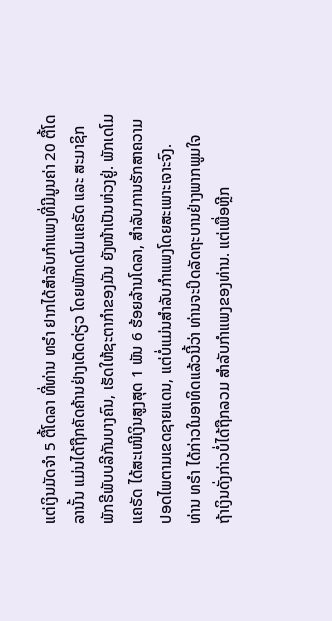ແຕ່ເງິນມັດຈຳ 5 ຕື້ໂດລາ ທີ່ທ່ານ ທຣຳ ຢາກໄດ້ສຳລັບກຳແພງທີ່ມີມູນຄ່າ 20 ຕື້ໂດ
ລານັ້ນ ແມ່ນໄດ້ຖືກຄັດຄ້ານຢ່າງເດັດດ່ຽວ ໂດຍພັກເດໂມແຄຣັດ ແລະ ສະມາຊິກ
ພັກຣີພັບບລີກັນບາງຄົນ, ເຮັດໃຫ້ຊະຕາກຳຂອງມັນ ຍັງໜ້າເປັນຫ່ວງຢູ່. ພັກເດໂມ
ແຄຣັດ ໄດ້ສະເໜີເງິນສູງສຸດ 1 ພັນ 6 ຮ້ອຍລ້ານໂດລາ, ສຳລັບການຮັກສາຄວາມ
ປອດໄພຕາມເຂດຊາຍແດນ, ແຕ່ບໍ່ແມ່ນສຳລັບກຳແພງໂດຍສະເພາະເຈາະຈົງ.
ທ່ານ ທຣຳ ໄດ້ກ່າວໃນອາທິດແລ້ວນີ້ວ່າ ທ່ານຈະປິດລັດຖະບານຢ່າງພາກພູມໃຈ
ຖ້າເງິນດັ່ງກ່າວບໍ່ໄດ້ຖືກລວມ ສຳລັບກຳແພງຂອງທ່ານ. ແຕ່ເພື່ອຫຼີກ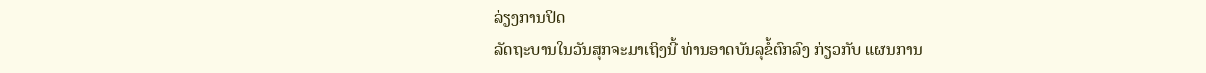ລ່ຽງການປິດ
ລັດຖະບານໃນວັນສຸກຈະມາເຖິງນີ້ ທ່ານອາດບັນລຸຂໍ້ຕົກລົງ ກ່ຽວກັບ ແຜນການ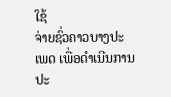ໃຊ້
ຈ່າຍຊົ່ວຄາວບາງປະເພດ ເພື່ອດຳເນີນການປະ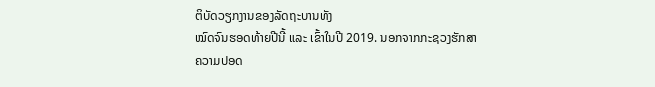ຕິບັດວຽກງານຂອງລັດຖະບານທັງ
ໝົດຈົນຮອດທ້າຍປີນີ້ ແລະ ເຂົ້າໃນປີ 2019. ນອກຈາກກະຊວງຮັກສາຄວາມປອດ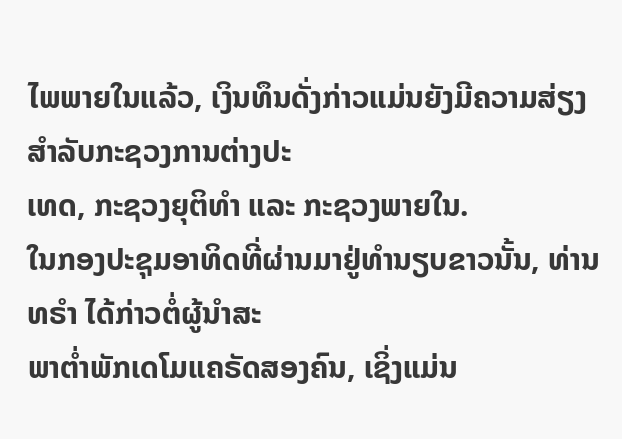ໄພພາຍໃນແລ້ວ, ເງິນທຶນດັ່ງກ່າວແມ່ນຍັງມີຄວາມສ່ຽງສຳລັບກະຊວງການຕ່າງປະ
ເທດ, ກະຊວງຍຸຕິທຳ ແລະ ກະຊວງພາຍໃນ.
ໃນກອງປະຊຸມອາທິດທີ່ຜ່ານມາຢູ່ທຳນຽບຂາວນັ້ນ, ທ່ານ ທຣຳ ໄດ້ກ່າວຕໍ່ຜູ້ນຳສະ
ພາຕ່ຳພັກເດໂມແຄຣັດສອງຄົນ, ເຊິ່ງແມ່ນ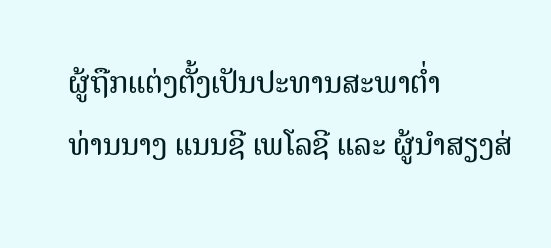ຜູ້ຖືກແຕ່ງຕັ້ງເປັນປະທານສະພາຕ່ຳ
ທ່ານນາງ ແນນຊີ ເພໂລຊີ ແລະ ຜູ້ນຳສຽງສ່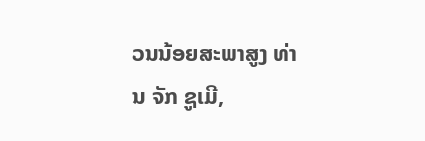ວນນ້ອຍສະພາສູງ ທ່ານ ຈັກ ຊູເມີ,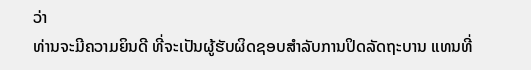ວ່າ
ທ່ານຈະມີຄວາມຍິນດີ ທີ່ຈະເປັນຜູ້ຮັບຜິດຊອບສຳລັບການປິດລັດຖະບານ ແທນທີ່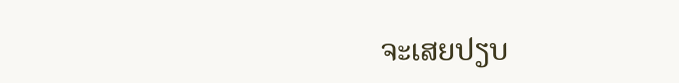ຈະເສຍປຽບ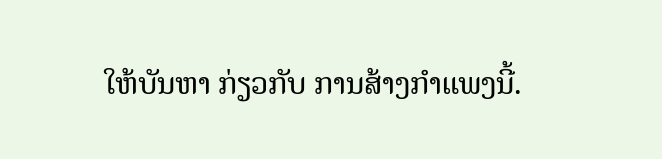ໃຫ້ບັນຫາ ກ່ຽວກັບ ການສ້າງກຳແພງນີ້.